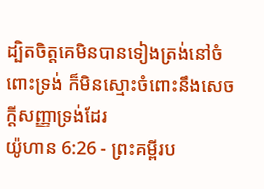ដ្បិតចិត្តគេមិនបានទៀងត្រង់នៅចំពោះទ្រង់ ក៏មិនស្មោះចំពោះនឹងសេចក្ដីសញ្ញាទ្រង់ដែរ
យ៉ូហាន 6:26 - ព្រះគម្ពីរប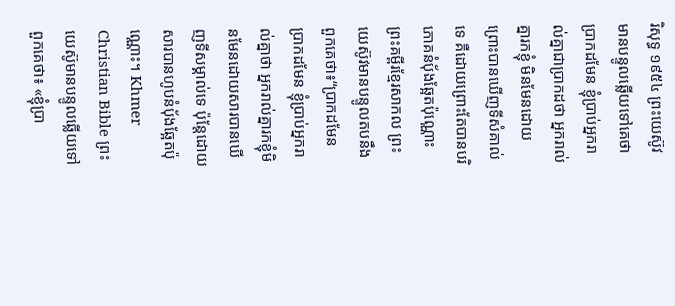រិសុទ្ធ ១៩៥៤ ព្រះយេស៊ូវមានបន្ទូលឆ្លើយទៅគេថា ប្រាកដមែន ខ្ញុំប្រាប់អ្នករាល់គ្នាជាប្រាកដថា អ្នករាល់គ្នារកខ្ញុំ មិនមែនដោយព្រោះបានឃើញទីសំគាល់ទេ គឺដោយព្រោះតែបានបរិភោគនំបុ័ងឆ្អែតប៉ុណ្ណោះ ព្រះគម្ពីរខ្មែរសាកល ព្រះយេស៊ូវមានបន្ទូលតបនឹងពួកគេថា៖“ប្រាកដមែន ប្រាកដមែន ខ្ញុំប្រាប់អ្នករាល់គ្នាថា អ្នករាល់គ្នារកខ្ញុំមិនមែនដោយសារបានឃើញទីសម្គាល់ទេ ប៉ុន្តែដោយសារបានហូបនំប៉័ងឆ្អែតប៉ុណ្ណោះ។ Khmer Christian Bible ព្រះយេស៊ូមានបន្ទូលឆ្លើយទៅពួកគេថា៖ «ខ្ញុំប្រា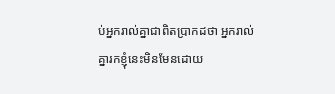ប់អ្នករាល់គ្នាជាពិតប្រាកដថា អ្នករាល់គ្នារកខ្ញុំនេះមិនមែនដោយ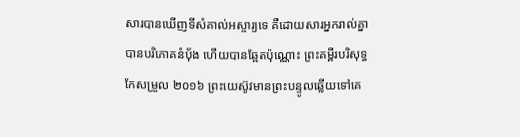សារបានឃើញទីសំគាល់អស្ចារ្យទេ គឺដោយសារអ្នករាល់គ្នាបានបរិភោគនំប៉័ង ហើយបានឆ្អែតប៉ុណ្ណោះ ព្រះគម្ពីរបរិសុទ្ធកែសម្រួល ២០១៦ ព្រះយេស៊ូវមានព្រះបន្ទូលឆ្លើយទៅគេ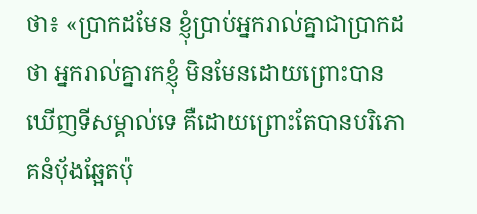ថា៖ «ប្រាកដមែន ខ្ញុំប្រាប់អ្នករាល់គ្នាជាប្រាកដថា អ្នករាល់គ្នារកខ្ញុំ មិនមែនដោយព្រោះបានឃើញទីសម្គាល់ទេ គឺដោយព្រោះតែបានបរិភោគនំបុ័ងឆ្អែតប៉ុ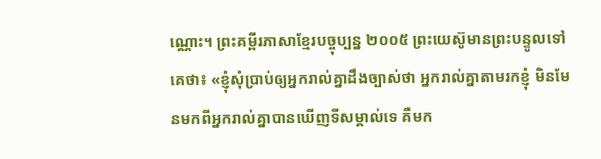ណ្ណោះ។ ព្រះគម្ពីរភាសាខ្មែរបច្ចុប្បន្ន ២០០៥ ព្រះយេស៊ូមានព្រះបន្ទូលទៅគេថា៖ «ខ្ញុំសុំប្រាប់ឲ្យអ្នករាល់គ្នាដឹងច្បាស់ថា អ្នករាល់គ្នាតាមរកខ្ញុំ មិនមែនមកពីអ្នករាល់គ្នាបានឃើញទីសម្គាល់ទេ គឺមក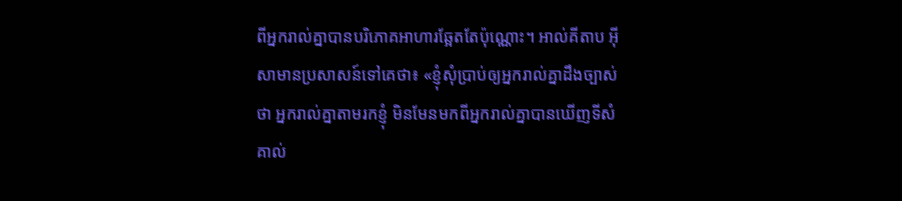ពីអ្នករាល់គ្នាបានបរិភោគអាហារឆ្អែតតែប៉ុណ្ណោះ។ អាល់គីតាប អ៊ីសាមានប្រសាសន៍ទៅគេថា៖ «ខ្ញុំសុំប្រាប់ឲ្យអ្នករាល់គ្នាដឹងច្បាស់ថា អ្នករាល់គ្នាតាមរកខ្ញុំ មិនមែនមកពីអ្នករាល់គ្នាបានឃើញទីសំគាល់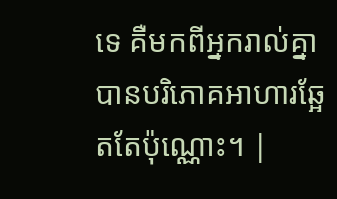ទេ គឺមកពីអ្នករាល់គ្នាបានបរិភោគអាហារឆ្អែតតែប៉ុណ្ណោះ។ |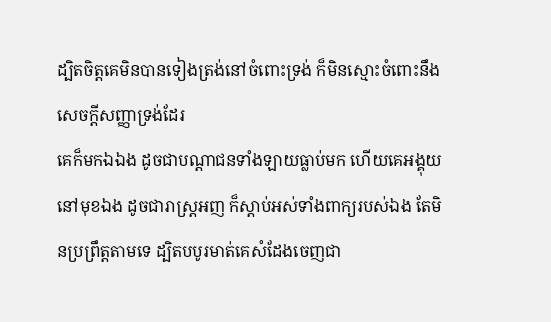ដ្បិតចិត្តគេមិនបានទៀងត្រង់នៅចំពោះទ្រង់ ក៏មិនស្មោះចំពោះនឹងសេចក្ដីសញ្ញាទ្រង់ដែរ
គេក៏មកឯឯង ដូចជាបណ្តាជនទាំងឡាយធ្លាប់មក ហើយគេអង្គុយនៅមុខឯង ដូចជារាស្ត្រអញ ក៏ស្តាប់អស់ទាំងពាក្យរបស់ឯង តែមិនប្រព្រឹត្តតាមទេ ដ្បិតបបូរមាត់គេសំដែងចេញជា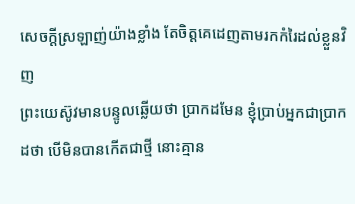សេចក្ដីស្រឡាញ់យ៉ាងខ្លាំង តែចិត្តគេដេញតាមរកកំរៃដល់ខ្លួនវិញ
ព្រះយេស៊ូវមានបន្ទូលឆ្លើយថា ប្រាកដមែន ខ្ញុំប្រាប់អ្នកជាប្រាកដថា បើមិនបានកើតជាថ្មី នោះគ្មាន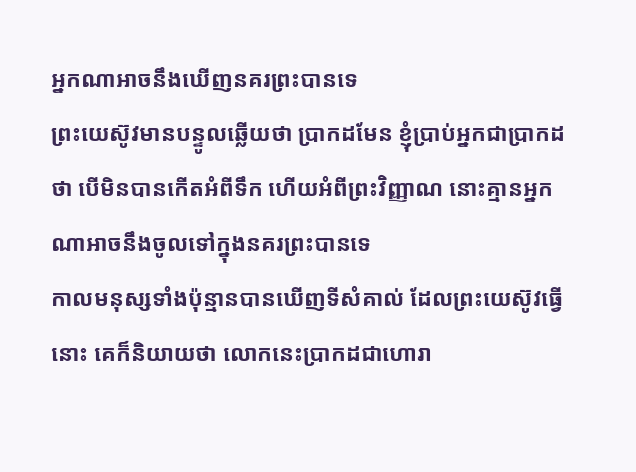អ្នកណាអាចនឹងឃើញនគរព្រះបានទេ
ព្រះយេស៊ូវមានបន្ទូលឆ្លើយថា ប្រាកដមែន ខ្ញុំប្រាប់អ្នកជាប្រាកដថា បើមិនបានកើតអំពីទឹក ហើយអំពីព្រះវិញ្ញាណ នោះគ្មានអ្នកណាអាចនឹងចូលទៅក្នុងនគរព្រះបានទេ
កាលមនុស្សទាំងប៉ុន្មានបានឃើញទីសំគាល់ ដែលព្រះយេស៊ូវធ្វើនោះ គេក៏និយាយថា លោកនេះប្រាកដជាហោរា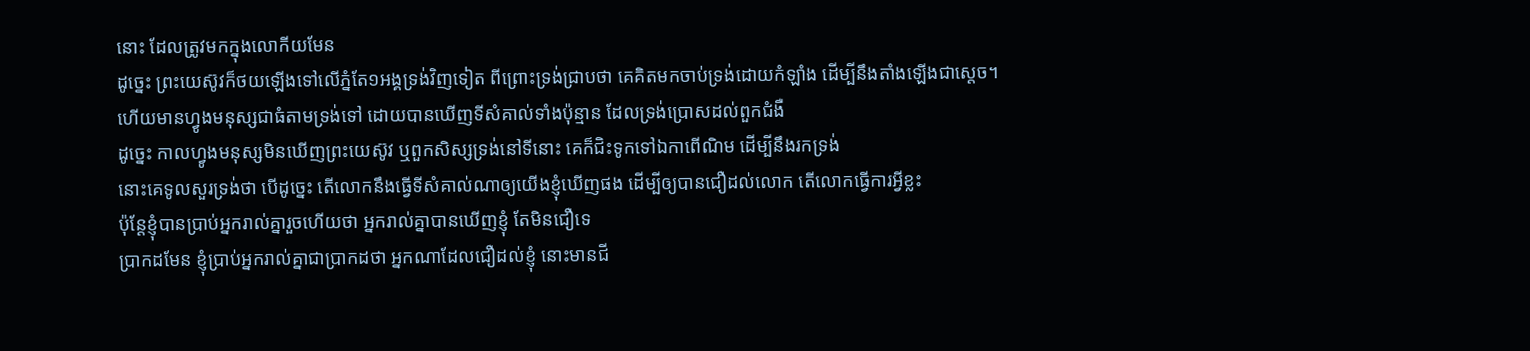នោះ ដែលត្រូវមកក្នុងលោកីយមែន
ដូច្នេះ ព្រះយេស៊ូវក៏ថយឡើងទៅលើភ្នំតែ១អង្គទ្រង់វិញទៀត ពីព្រោះទ្រង់ជ្រាបថា គេគិតមកចាប់ទ្រង់ដោយកំឡាំង ដើម្បីនឹងតាំងឡើងជាស្តេច។
ហើយមានហ្វូងមនុស្សជាធំតាមទ្រង់ទៅ ដោយបានឃើញទីសំគាល់ទាំងប៉ុន្មាន ដែលទ្រង់ប្រោសដល់ពួកជំងឺ
ដូច្នេះ កាលហ្វូងមនុស្សមិនឃើញព្រះយេស៊ូវ ឬពួកសិស្សទ្រង់នៅទីនោះ គេក៏ជិះទូកទៅឯកាពើណិម ដើម្បីនឹងរកទ្រង់
នោះគេទូលសួរទ្រង់ថា បើដូច្នេះ តើលោកនឹងធ្វើទីសំគាល់ណាឲ្យយើងខ្ញុំឃើញផង ដើម្បីឲ្យបានជឿដល់លោក តើលោកធ្វើការអ្វីខ្លះ
ប៉ុន្តែខ្ញុំបានប្រាប់អ្នករាល់គ្នារួចហើយថា អ្នករាល់គ្នាបានឃើញខ្ញុំ តែមិនជឿទេ
ប្រាកដមែន ខ្ញុំប្រាប់អ្នករាល់គ្នាជាប្រាកដថា អ្នកណាដែលជឿដល់ខ្ញុំ នោះមានជី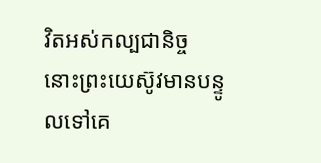វិតអស់កល្បជានិច្ច
នោះព្រះយេស៊ូវមានបន្ទូលទៅគេ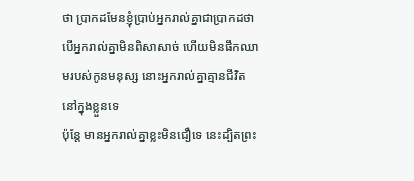ថា ប្រាកដមែនខ្ញុំប្រាប់អ្នករាល់គ្នាជាប្រាកដថា បើអ្នករាល់គ្នាមិនពិសាសាច់ ហើយមិនផឹកឈាមរបស់កូនមនុស្ស នោះអ្នករាល់គ្នាគ្មានជីវិតនៅក្នុងខ្លួនទេ
ប៉ុន្តែ មានអ្នករាល់គ្នាខ្លះមិនជឿទេ នេះដ្បិតព្រះ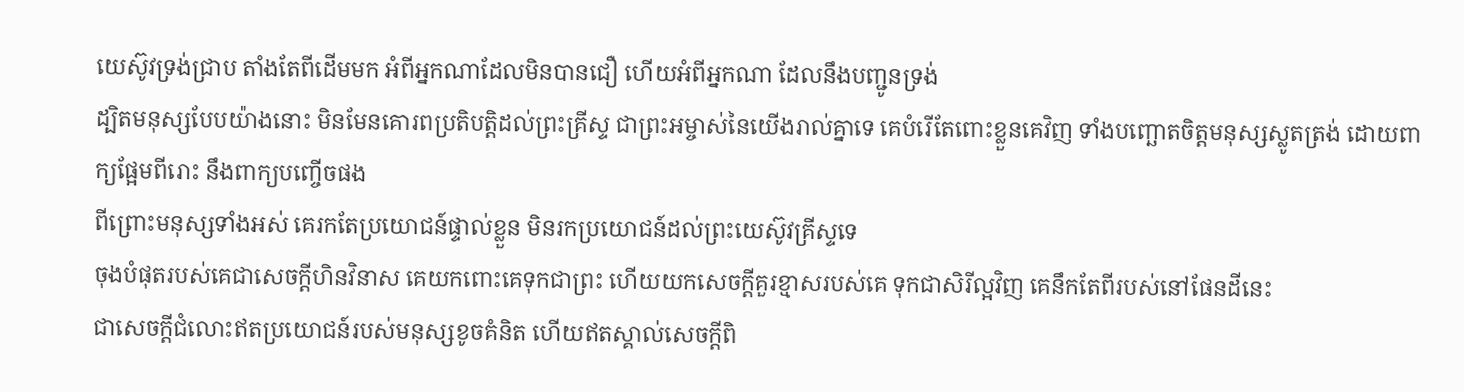យេស៊ូវទ្រង់ជ្រាប តាំងតែពីដើមមក អំពីអ្នកណាដែលមិនបានជឿ ហើយអំពីអ្នកណា ដែលនឹងបញ្ជូនទ្រង់
ដ្បិតមនុស្សបែបយ៉ាងនោះ មិនមែនគោរពប្រតិបត្តិដល់ព្រះគ្រីស្ទ ជាព្រះអម្ចាស់នៃយើងរាល់គ្នាទេ គេបំរើតែពោះខ្លួនគេវិញ ទាំងបញ្ឆោតចិត្តមនុស្សស្លូតត្រង់ ដោយពាក្យផ្អែមពីរោះ នឹងពាក្យបញ្ចើចផង
ពីព្រោះមនុស្សទាំងអស់ គេរកតែប្រយោជន៍ផ្ទាល់ខ្លួន មិនរកប្រយោជន៍ដល់ព្រះយេស៊ូវគ្រីស្ទទេ
ចុងបំផុតរបស់គេជាសេចក្ដីហិនវិនាស គេយកពោះគេទុកជាព្រះ ហើយយកសេចក្ដីគួរខ្មាសរបស់គេ ទុកជាសិរីល្អវិញ គេនឹកតែពីរបស់នៅផែនដីនេះ
ជាសេចក្ដីជំលោះឥតប្រយោជន៍របស់មនុស្សខូចគំនិត ហើយឥតស្គាល់សេចក្ដីពិ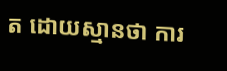ត ដោយស្មានថា ការ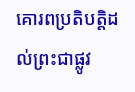គោរពប្រតិបត្តិដល់ព្រះជាផ្លូវ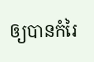ឲ្យបានកំរៃ